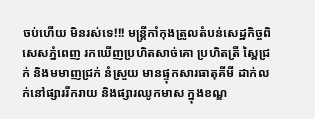ចប់ហើយ មិនរស់ទេ!!! មន្រ្តីកាំកុងត្រូលតំបន់សេដ្ឋកិច្ចពិសេសភ្នំពេញ រកឃើញប្រហិតសាច់គោ ប្រហិតត្រី ស្ពៃជ្រក់ និងមមាញជ្រក់ នំស្រួយ មានផ្ទុកសារធាតុគីមី ដាក់លក់នៅផ្សាររីករាយ និងផ្សារឈូកមាស ក្នុងខណ្ឌ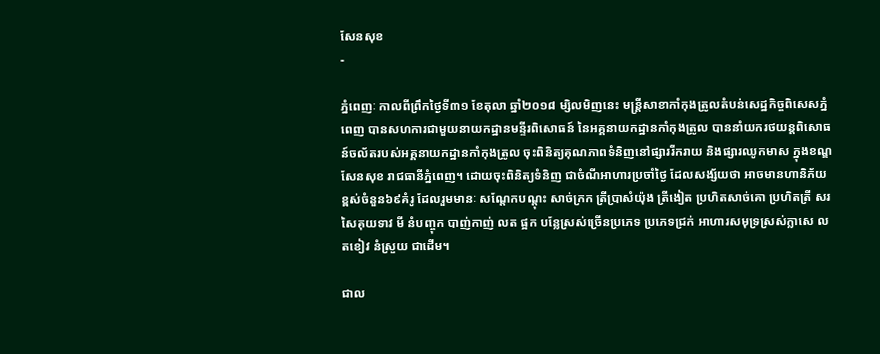សែនសុខ
-

ភ្នំពេញៈ កាលពីព្រឹកថ្ងៃទី៣១ ខែតុលា ឆ្នាំ២០១៨ ម្សិលមិញនេះ មន្រ្តីសាខាកាំកុងត្រូលតំបន់សេដ្ឋកិច្ចពិសេសភ្នំពេញ បានសហការជាមួយនាយកដ្ឋានមន្ទីរពិសោធន៍ នៃអគ្គនាយកដ្ឋានកាំកុងត្រូល បាននាំយករថយន្តពិសោធន៍ចល័តរបស់អគ្គនាយកដ្ឋានកាំកុងត្រូល ចុះពិនិត្យគុណភាពទំនិញនៅផ្សាររីករាយ និងផ្សារឈូកមាស ក្នុងខណ្ឌសែនសុខ រាជធានីភ្នំពេញ។ ដោយចុះពិនិត្យទំនិញ ជាចំណីអាហារប្រចាំថ្ងៃ ដែលសង្ស័យថា អាចមានហានិភ័យខ្ពស់ចំនួន៦៩គំរូ ដែលរួមមានៈ សណ្តែកបណ្តុះ សាច់ក្រក ត្រីប្រាសំយ៉ុង ត្រីងៀត ប្រហិតសាច់គោ ប្រហិតត្រី សរសៃគុយទាវ មី នំបញ្ចុក បាញ់កាញ់ លត ផ្អក បន្លែស្រស់ច្រើនប្រភេទ ប្រភេទជ្រក់ អាហារសមុទ្រស្រស់ក្លាសេ លតខៀវ នំស្រួយ ជាដើម។

ជាល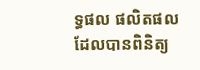ទ្ធផល ផលិតផលដែលបានពិនិត្យ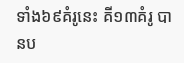ទាំង៦៩គំរូនេះ គី១៣គំរូ បានប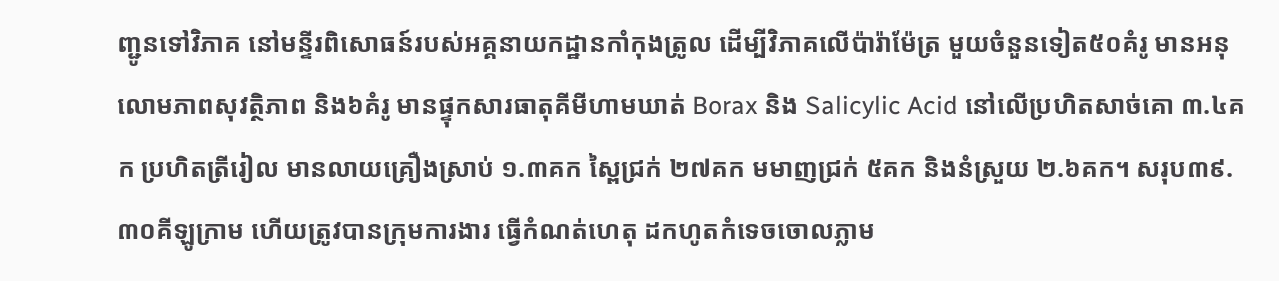ញ្ជូនទៅវិភាគ នៅមន្ទីរពិសោធន៍របស់អគ្គនាយកដ្ឋានកាំកុងត្រូល ដើម្បីវិភាគលើប៉ារ៉ាម៉ែត្រ មួយចំនួនទៀត៥០គំរូ មានអនុលោមភាពសុវត្ថិភាព និង៦គំរូ មានផ្ទុកសារធាតុគីមីហាមឃាត់ Borax និង Salicylic Acid នៅលើប្រហិតសាច់គោ ៣.៤គក ប្រហិតត្រីរៀល មានលាយគ្រឿងស្រាប់ ១.៣គក ស្ពៃជ្រក់ ២៧គក មមាញជ្រក់ ៥គក និងនំស្រួយ ២.៦គក។ សរុប៣៩.៣០គីឡូក្រាម ហើយត្រូវបានក្រុមការងារ ធ្វើកំណត់ហេតុ ដកហូតកំទេចចោលភ្លាម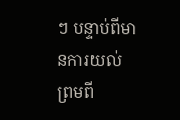ៗ បន្ទាប់ពីមានការយល់ព្រមពី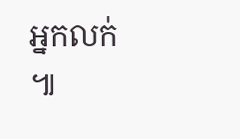អ្នកលក់ ៕